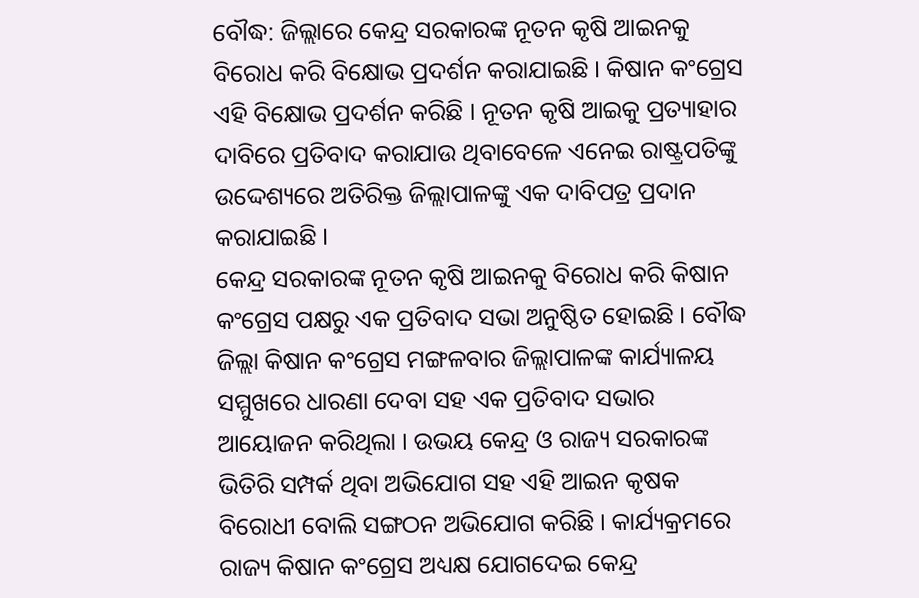ବୌଦ୍ଧ: ଜିଲ୍ଲାରେ କେନ୍ଦ୍ର ସରକାରଙ୍କ ନୂତନ କୃଷି ଆଇନକୁ ବିରୋଧ କରି ବିକ୍ଷୋଭ ପ୍ରଦର୍ଶନ କରାଯାଇଛି । କିଷାନ କଂଗ୍ରେସ ଏହି ବିକ୍ଷୋଭ ପ୍ରଦର୍ଶନ କରିଛି । ନୂତନ କୃଷି ଆଇକୁ ପ୍ରତ୍ୟାହାର ଦାବିରେ ପ୍ରତିବାଦ କରାଯାଉ ଥିବାବେଳେ ଏନେଇ ରାଷ୍ଟ୍ରପତିଙ୍କୁ ଉଦ୍ଦେଶ୍ୟରେ ଅତିରିକ୍ତ ଜିଲ୍ଲାପାଳଙ୍କୁ ଏକ ଦାବିପତ୍ର ପ୍ରଦାନ କରାଯାଇଛି ।
କେନ୍ଦ୍ର ସରକାରଙ୍କ ନୂତନ କୃଷି ଆଇନକୁ ବିରୋଧ କରି କିଷାନ କଂଗ୍ରେସ ପକ୍ଷରୁ ଏକ ପ୍ରତିବାଦ ସଭା ଅନୁଷ୍ଠିତ ହୋଇଛି । ବୌଦ୍ଧ ଜିଲ୍ଲା କିଷାନ କଂଗ୍ରେସ ମଙ୍ଗଳବାର ଜିଲ୍ଲାପାଳଙ୍କ କାର୍ଯ୍ୟାଳୟ ସମ୍ମୁଖରେ ଧାରଣା ଦେବା ସହ ଏକ ପ୍ରତିବାଦ ସଭାର ଆୟୋଜନ କରିଥିଲା । ଉଭୟ କେନ୍ଦ୍ର ଓ ରାଜ୍ୟ ସରକାରଙ୍କ ଭିତିରି ସମ୍ପର୍କ ଥିବା ଅଭିଯୋଗ ସହ ଏହି ଆଇନ କୃଷକ ବିରୋଧୀ ବୋଲି ସଙ୍ଗଠନ ଅଭିଯୋଗ କରିଛି । କାର୍ଯ୍ୟକ୍ରମରେ ରାଜ୍ୟ କିଷାନ କଂଗ୍ରେସ ଅଧ୍ୟକ୍ଷ ଯୋଗଦେଇ କେନ୍ଦ୍ର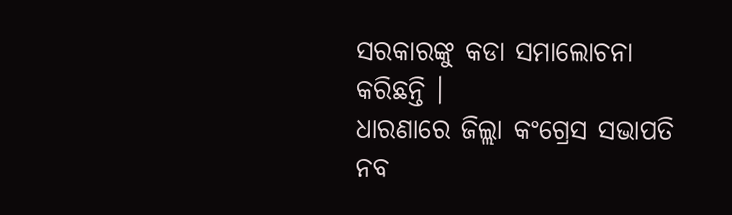ସରକାରଙ୍କୁ କଡା ସମାଲୋଚନା କରିଛନ୍ତି ।
ଧାରଣାରେ ଜିଲ୍ଲା କଂଗ୍ରେସ ସଭାପତି ନବ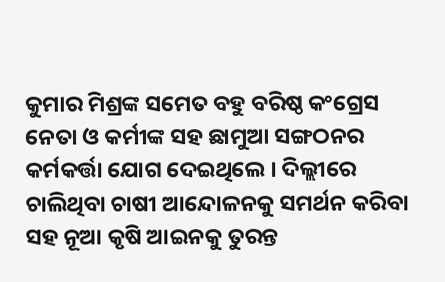କୁମାର ମିଶ୍ରଙ୍କ ସମେତ ବହୁ ବରିଷ୍ଠ କଂଗ୍ରେସ ନେତା ଓ କର୍ମୀଙ୍କ ସହ ଛାମୁଆ ସଙ୍ଗଠନର କର୍ମକର୍ତ୍ତା ଯୋଗ ଦେଇଥିଲେ । ଦିଲ୍ଲୀରେ ଚାଲିଥିବା ଚାଷୀ ଆନ୍ଦୋଳନକୁ ସମର୍ଥନ କରିବା ସହ ନୂଆ କୃଷି ଆଇନକୁ ତୁରନ୍ତ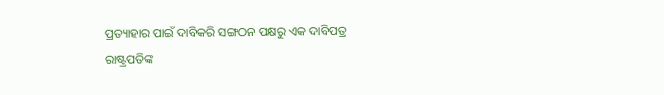ପ୍ରତ୍ୟାହାର ପାଇଁ ଦାବିକରି ସଙ୍ଗଠନ ପକ୍ଷରୁ ଏକ ଦାବିପତ୍ର ରାଷ୍ଟ୍ରପତିଙ୍କ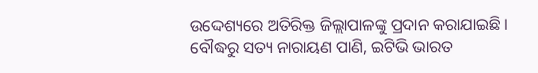ଉଦ୍ଦେଶ୍ୟରେ ଅତିରିକ୍ତ ଜିଲ୍ଲାପାଳଙ୍କୁ ପ୍ରଦାନ କରାଯାଇଛି ।
ବୌଦ୍ଧରୁ ସତ୍ୟ ନାରାୟଣ ପାଣି, ଇଟିଭି ଭାରତ